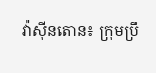វ៉ាស៊ីនតោន៖ ក្រុមប្រឹ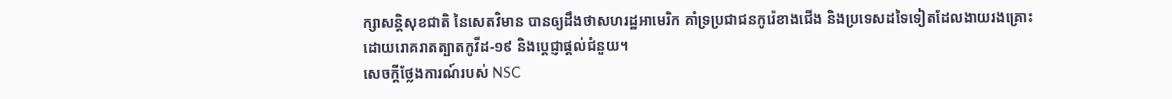ក្សាសន្តិសុខជាតិ នៃសេតវិមាន បានឲ្យដឹងថាសហរដ្ឋអាមេរិក គាំទ្រប្រជាជនកូរ៉េខាងជើង និងប្រទេសដទៃទៀតដែលងាយរងគ្រោះដោយរោគរាតត្បាតកូវីដ-១៩ និងប្ដេជ្ញាផ្ដល់ជំនួយ។
សេចក្តីថ្លែងការណ៍របស់ NSC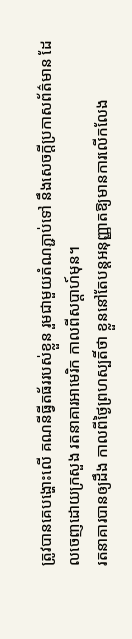ត្រូវបានគេបង្ហោះលើ គណនីធ្វីតធ័ររបស់ខ្លួន រួមជាមួយតំណភ្ជាប់ទៅ នឹងសេចក្តីប្រកាសព័ត៌មាន ដែលចេញដោយក្រសួង រតនាគារអាមេរិក កាលពីសប្តាហ៍មុន។
រតនាគារបានឲ្យដឹង កាលពីថ្ងៃព្រហស្បតិ៍ថា ខ្លួននៅតែបន្តអនុញ្ញាតឱ្យមានការលើកលែង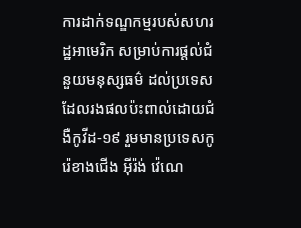ការដាក់ទណ្ឌកម្មរបស់សហរដ្ឋអាមេរិក សម្រាប់ការផ្តល់ជំនួយមនុស្សធម៌ ដល់ប្រទេស ដែលរងផលប៉ះពាល់ដោយជំងឺកូវីដ-១៩ រួមមានប្រទេសកូរ៉េខាងជើង អ៊ីរ៉ង់ វ៉េណេ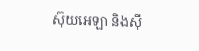ស៊ុយអេឡា និងស៊ី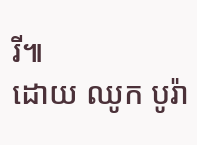រី៕
ដោយ ឈូក បូរ៉ា